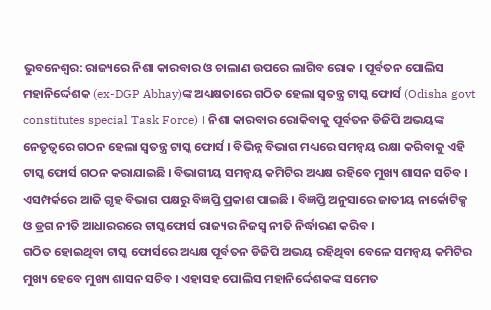ଭୁବନେଶ୍ବର: ରାଜ୍ୟରେ ନିଶା କାରବାର ଓ ଚାଲାଣ ଉପରେ ଲାଗିବ ରୋକ । ପୂର୍ବତନ ପୋଲିସ ମହାନିର୍ଦ୍ଦେଶକ (ex-DGP Abhay)ଙ୍କ ଅଧ୍ୟକ୍ଷତାରେ ଗଠିତ ହେଲା ସ୍ବତନ୍ତ୍ର ଟାସ୍କ ଫୋର୍ସ (Odisha govt constitutes special Task Force) । ନିଶା କାରବାର ରୋକିବାକୁ ପୂର୍ବତନ ଡିଜିପି ଅଭୟଙ୍କ ନେତୃତ୍ୱରେ ଗଠନ ହେଲା ସ୍ୱତନ୍ତ୍ର ଟାସ୍କ ଫୋର୍ସ । ବିଭିନ୍ନ ବିଭାଗ ମଧ୍ୟରେ ସମନ୍ୱୟ ରକ୍ଷା କରିବାକୁ ଏହି ଟାସ୍କ ଫୋର୍ସ ଗଠନ କରାଯାଇଛି । ବିଭାଗୀୟ ସମନ୍ୱୟ କମିଟିର ଅଧ୍ୟକ୍ଷ ରହିବେ ମୁଖ୍ୟ ଶାସନ ସଚିବ ।
ଏସମ୍ପର୍କରେ ଆଜି ଗୃହ ବିଭାଗ ପକ୍ଷରୁ ବିଜ୍ଞପ୍ତି ପ୍ରକାଶ ପାଇଛି । ବିଜ୍ଞପ୍ତି ଅନୁସାରେ ଜାତୀୟ ନାର୍କୋଟିକ୍ସ ଓ ଡ୍ରଗ ନୀତି ଆଧାରରରେ ଟାସ୍କଫୋର୍ସ ରାଜ୍ୟର ନିଜସ୍ବ ନୀତି ନିର୍ଦ୍ଧାରଣ କରିବ ।
ଗଠିତ ହୋଇଥିବା ଟାସ୍କ ଫୋର୍ସରେ ଅଧ୍ୟକ୍ଷ ପୂର୍ବତନ ଡିଜିପି ଅଭୟ ରହିଥିବା ବେଳେ ସମନ୍ବୟ କମିଟିର ମୁଖ୍ୟ ହେବେ ମୁଖ୍ୟ ଶାସନ ସଚିବ । ଏହାସହ ପୋଲିସ ମହାନିର୍ଦ୍ଦେଶକଙ୍କ ସମେତ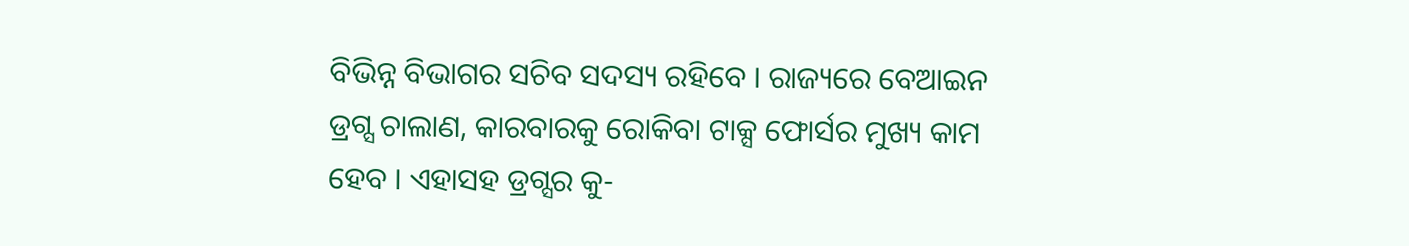ବିଭିନ୍ନ ବିଭାଗର ସଚିବ ସଦସ୍ୟ ରହିବେ । ରାଜ୍ୟରେ ବେଆଇନ ଡ୍ରଗ୍ସ ଚାଲାଣ, କାରବାରକୁ ରୋକିବା ଟାକ୍ସ ଫୋର୍ସର ମୁଖ୍ୟ କାମ ହେବ । ଏହାସହ ଡ୍ରଗ୍ସର କୁ-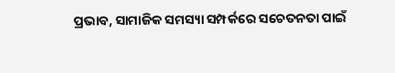ପ୍ରଭାବ, ସାମାଜିକ ସମସ୍ୟା ସମ୍ପର୍କରେ ସଚେତନତା ପାଇଁ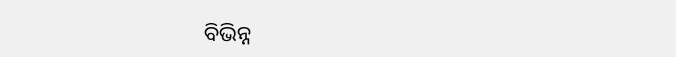ବିଭିନ୍ନ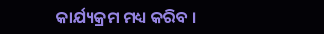କାର୍ଯ୍ୟକ୍ରମ ମଧ୍ୟ କରିବ ।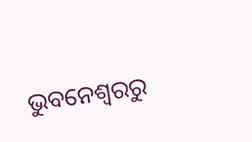ଭୁବନେଶ୍ବରରୁ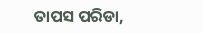ତାପସ ପରିଡା,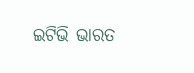ଇଟିଭି ଭାରତ